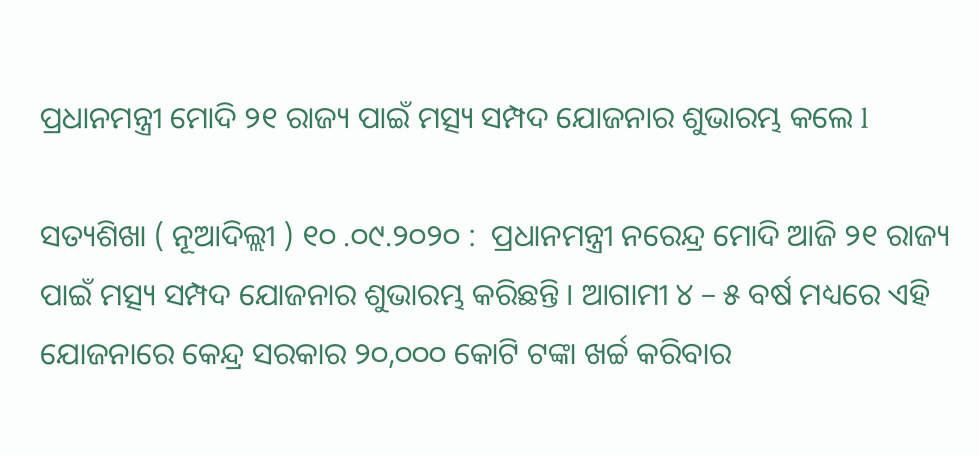ପ୍ରଧାନମନ୍ତ୍ରୀ ମୋଦି ୨୧ ରାଜ୍ୟ ପାଇଁ ମତ୍ସ୍ୟ ସମ୍ପଦ ଯୋଜନାର ଶୁଭାରମ୍ଭ କଲେ l

ସତ୍ୟଶିଖା ( ନୂଆଦିଲ୍ଲୀ ) ୧୦ .୦୯.୨୦୨୦ :  ପ୍ରଧାନମନ୍ତ୍ରୀ ନରେନ୍ଦ୍ର ମୋଦି ଆଜି ୨୧ ରାଜ୍ୟ ପାଇଁ ମତ୍ସ୍ୟ ସମ୍ପଦ ଯୋଜନାର ଶୁଭାରମ୍ଭ କରିଛନ୍ତି । ଆଗାମୀ ୪ – ୫ ବର୍ଷ ମଧ୍ୟରେ ଏହି ଯୋଜନାରେ କେନ୍ଦ୍ର ସରକାର ୨୦,୦୦୦ କୋଟି ଟଙ୍କା ଖର୍ଚ୍ଚ କରିବାର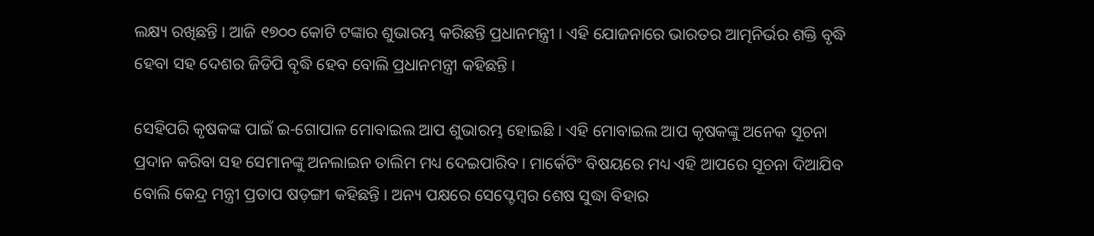ଲକ୍ଷ୍ୟ ରଖିଛନ୍ତି । ଆଜି ୧୭୦୦ କୋଟି ଟଙ୍କାର ଶୁଭାରମ୍ଭ କରିଛନ୍ତି ପ୍ରଧାନମନ୍ତ୍ରୀ । ଏହି ଯୋଜନାରେ ଭାରତର ଆତ୍ମନିର୍ଭର ଶକ୍ତି ବୃଦ୍ଧି ହେବା ସହ ଦେଶର ଜିଡିପି ବୃଦ୍ଧି ହେବ ବୋଲି ପ୍ରଧାନମନ୍ତ୍ରୀ କହିଛନ୍ତି ।

ସେହିପରି କୃଷକଙ୍କ ପାଇଁ ଇ-ଗୋପାଳ ମୋବାଇଲ ଆପ ଶୁଭାରମ୍ଭ ହୋଇଛି । ଏହି ମୋବାଇଲ ଆପ କୃଷକଙ୍କୁ ଅନେକ ସୂଚନା ପ୍ରଦାନ କରିବା ସହ ସେମାନଙ୍କୁ ଅନଲାଇନ ତାଲିମ ମଧ୍ୟ ଦେଇପାରିବ । ମାର୍କେଟିଂ ବିଷୟରେ ମଧ୍ୟ ଏହି ଆପରେ ସୂଚନା ଦିଆଯିବ ବୋଲି କେନ୍ଦ୍ର ମନ୍ତ୍ରୀ ପ୍ରତାପ ଷଡ଼ଙ୍ଗୀ କହିଛନ୍ତି । ଅନ୍ୟ ପକ୍ଷରେ ସେପ୍ଟେମ୍ବର ଶେଷ ସୁଦ୍ଧା ବିହାର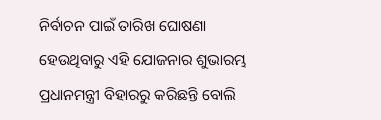ନିର୍ବାଚନ ପାଇଁ ତାରିଖ ଘୋଷଣା ହେଉଥିବାରୁ ଏହି ଯୋଜନାର ଶୁଭାରମ୍ଭ ପ୍ରଧାନମନ୍ତ୍ରୀ ବିହାରରୁ କରିଛନ୍ତି ବୋଲି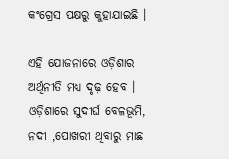କଂଗ୍ରେସ ପକ୍ଷରୁ କୁହାଯାଇଛି ।

ଏହି ଯୋଜନାରେ ଓଡ଼ିଶାର ଅର୍ଥିନୀତି ମଧ୍ୟ ଦୃଢ଼ ହେବ । ଓଡ଼ିଶାରେ ସୁଦୀର୍ଘ ବେଳଭୂମି, ନଦୀ ,ପୋଖରୀ ଥିବାରୁ ମାଛ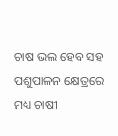ଚାଷ ଭଲ ହେବ ସହ ପଶୁପାଳନ କ୍ଷେତ୍ରରେ ମଧ୍ୟ ଚାଷୀ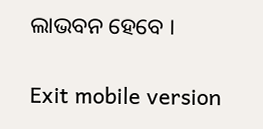ଲାଭବନ ହେବେ ।

Exit mobile version